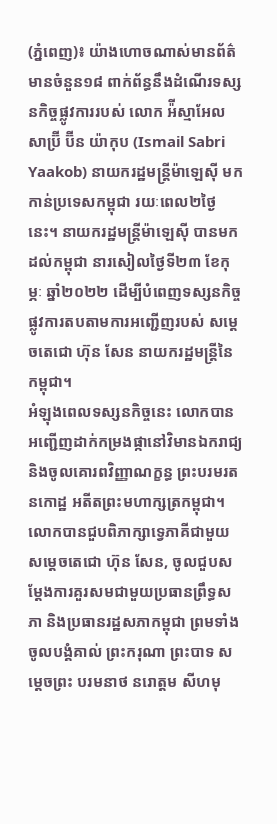(ភ្នំពេញ)៖ យ៉ាងហោចណាស់មានព័ត៌មានចំនួន១៨ ពាក់ព័ន្ធនឹងដំណើរទស្សនកិច្ចផ្លូវការរបស់ លោក អ៉ីស្មាអែល សាប្រ៊ី ប៊ីន យ៉ាកុប (Ismail Sabri Yaakob) នាយករដ្ឋមន្រ្តីម៉ាឡេស៊ី មកកាន់ប្រទេសកម្ពុជា រយៈពេល២ថ្ងៃនេះ។ នាយករដ្ឋមន្រ្តីម៉ាឡេស៊ី បានមកដល់កម្ពុជា នារសៀលថ្ងៃទី២៣ ខែកុម្ភៈ ឆ្នាំ២០២២ ដើម្បីបំពេញទស្សនកិច្ចផ្លូវការតបតាមការអញ្ជើញរបស់ សម្តេចតេជោ ហ៊ុន សែន នាយករដ្ឋមន្រ្តីនៃកម្ពុជា។
អំឡុងពេលទស្សនកិច្ចនេះ លោកបានអញ្ជើញដាក់កម្រងផ្កានៅវិមានឯករាជ្យ និងចូលគោរពវិញ្ញាណក្ខន្ធ ព្រះបរមរតនកោដ្ឋ អតីតព្រះមហាក្សត្រកម្ពុជា។ លោកបានជួបពិភាក្សាទ្វេភាគីជាមួយ សម្តេចតេជោ ហ៊ុន សែន, ចូលជួបសម្តែងការគួរសមជាមួយប្រធានព្រឹទ្ធសភា និងប្រធានរដ្ឋសភាកម្ពុជា ព្រមទាំងចូលបង្គំគាល់ ព្រះករុណា ព្រះបាទ សម្តេចព្រះ បរមនាថ នរោត្តម សីហមុ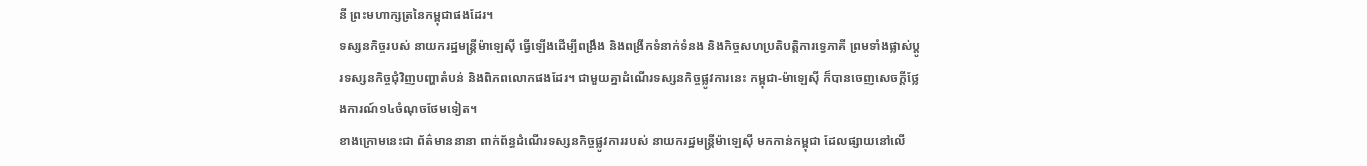នី ព្រះមហាក្សត្រនៃកម្ពុជាផងដែរ។
ទស្សនកិច្ចរបស់ នាយករដ្ឋមន្ត្រីម៉ាឡេស៊ី ធ្វើឡើងដើម្បីពង្រឹង និងពង្រីកទំនាក់ទំនង និងកិច្ចសហប្រតិបត្តិការទ្វេភាគី ព្រមទាំងផ្លាស់ប្តូរទស្សនកិច្ចជុំវិញបញ្ហាតំបន់ និងពិភពលោកផងដែរ។ ជាមួយគ្នាដំណើរទស្សនកិច្ចផ្លូវការនេះ កម្ពុជា-ម៉ាឡេស៊ី ក៏បានចេញសេចក្តីថ្លែងការណ៍១៤ចំណុចថែមទៀត។
ខាងក្រោមនេះជា ព័ត៌មាននានា ពាក់ព័ន្ធដំណើរទស្សនកិច្ចផ្លូវការរបស់ នាយករដ្ឋមន្រ្តីម៉ាឡេស៊ី មកកាន់កម្ពុជា ដែលផ្សាយនៅលើ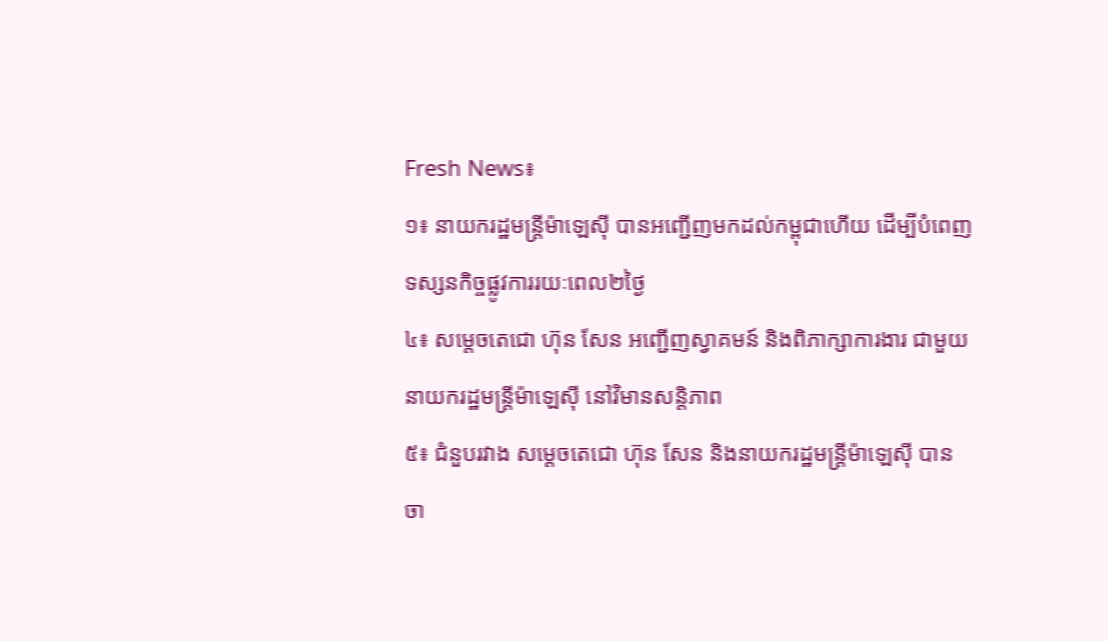Fresh News៖
១៖ នាយករដ្ឋមន្រ្តីម៉ាឡេស៊ី បានអញ្ជើញមកដល់កម្ពុជាហើយ ដើម្បីបំពេញទស្សនកិច្ចផ្លូវការរយៈពេល២ថ្ងៃ
៤៖ សម្តេចតេជោ ហ៊ុន សែន អញ្ជើញស្វាគមន៍ និងពិភាក្សាការងារ ជាមួយនាយករដ្ឋមន្ត្រីម៉ាឡេស៊ី នៅវិមានសន្តិភាព
៥៖ ជំនួបរវាង សម្តេចតេជោ ហ៊ុន សែន និងនាយករដ្ឋមន្ត្រីម៉ាឡេស៊ី បានចា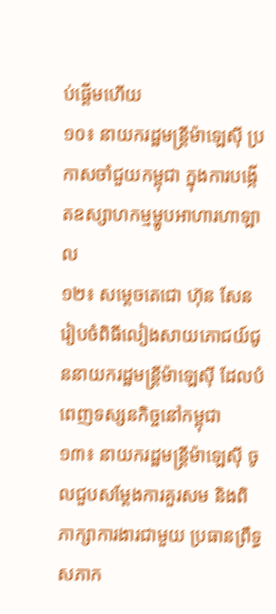ប់ផ្តើមហើយ
១០៖ នាយករដ្ឋមន្ត្រីម៉ាឡេស៊ី ប្រកាសចាំជួយកម្ពុជា ក្នុងការបង្កើតឧស្សាហកម្មម្ហូបអាហារហាឡាល
១២៖ សម្តេចតេជោ ហ៊ុន សែន រៀបចំពិធីលៀងសាយភោជយ៍ជូននាយករដ្ឋមន្រ្តីម៉ាឡេស៊ី ដែលបំពេញទស្សនកិច្ចនៅកម្ពុជា
១៣៖ នាយករដ្ឋមន្រ្តីម៉ាឡេស៊ី ចូលជួបសម្តែងការគួរសម និងពិភាក្សាការងារជាមួយ ប្រធានព្រឹទ្ធសភាក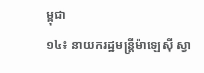ម្ពុជា
១៤៖ នាយករដ្ឋមន្រ្តីម៉ាឡេស៊ី ស្វា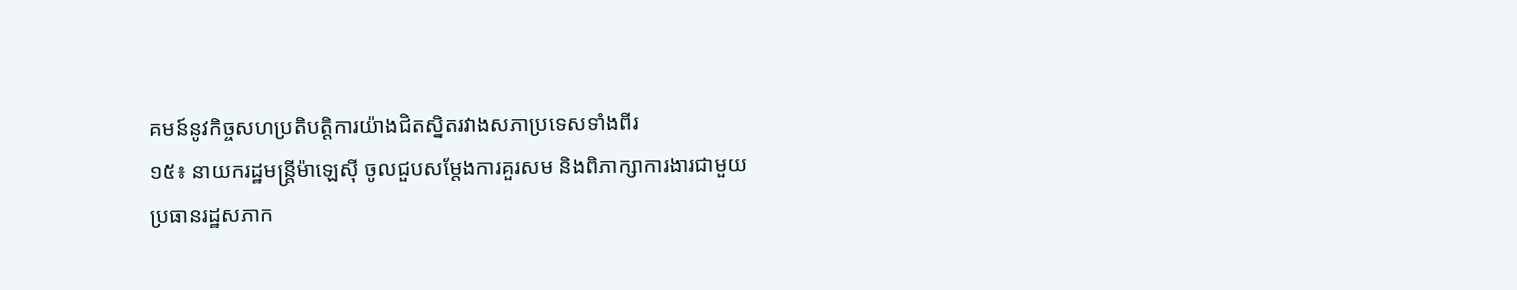គមន៍នូវកិច្ចសហប្រតិបត្តិការយ៉ាងជិតស្និតរវាងសភាប្រទេសទាំងពីរ
១៥៖ នាយករដ្ឋមន្រ្តីម៉ាឡេស៊ី ចូលជួបសម្តែងការគួរសម និងពិភាក្សាការងារជាមួយ ប្រធានរដ្ឋសភាក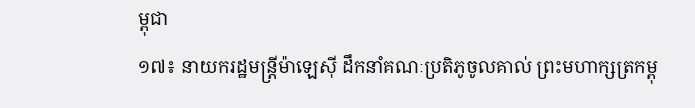ម្ពុជា
១៧៖ នាយករដ្ឋមន្រ្តីម៉ាឡេស៊ី ដឹកនាំគណៈប្រតិភូចូលគាល់ ព្រះមហាក្សត្រកម្ពុ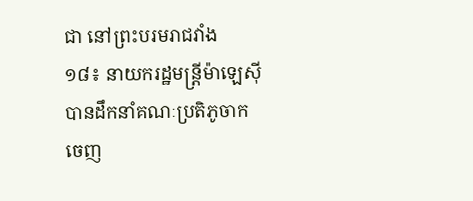ជា នៅព្រះបរមរាជវាំង
១៨៖ នាយករដ្ឋមន្រ្តីម៉ាឡេស៊ី បានដឹកនាំគណៈប្រតិភូចាកចេញ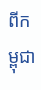ពីកម្ពុជា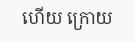ហើយ ក្រោយ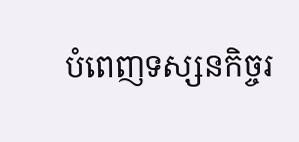បំពេញទស្សនកិច្ចរ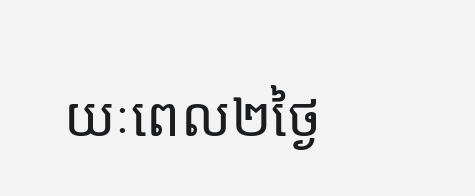យៈពេល២ថ្ងៃ